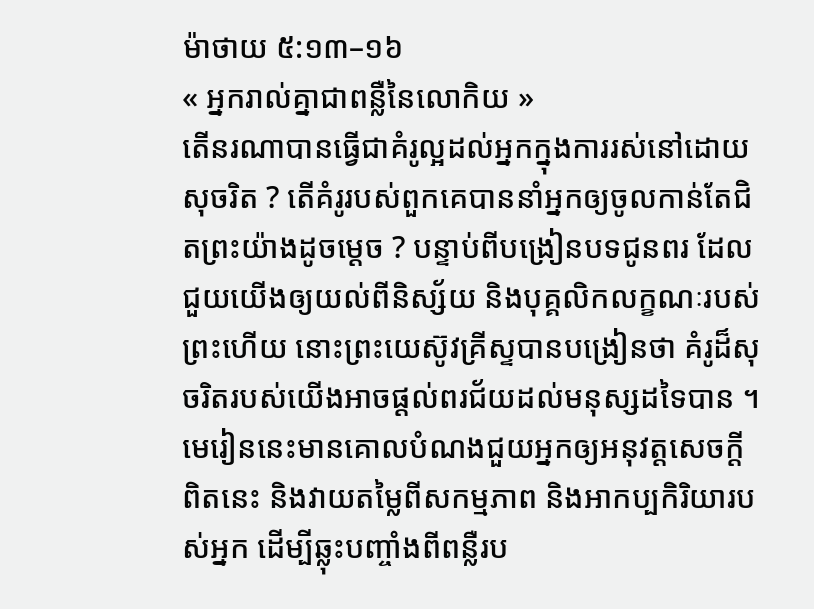ម៉ាថាយ ៥:១៣–១៦
« អ្នករាល់គ្នាជាពន្លឺនៃលោកិយ »
តើនរណាបានធ្វើជាគំរូល្អដល់អ្នកក្នុងការរស់នៅដោយសុចរិត ? តើគំរូរបស់ពួកគេបាននាំអ្នកឲ្យចូលកាន់តែជិតព្រះយ៉ាងដូចម្តេច ? បន្ទាប់ពីបង្រៀនបទជូនពរ ដែលជួយយើងឲ្យយល់ពីនិស្ស័យ និងបុគ្គលិកលក្ខណៈរបស់ព្រះហើយ នោះព្រះយេស៊ូវគ្រីស្ទបានបង្រៀនថា គំរូដ៏សុចរិតរបស់យើងអាចផ្ដល់ពរជ័យដល់មនុស្សដទៃបាន ។ មេរៀននេះមានគោលបំណងជួយអ្នកឲ្យអនុវត្តសេចក្តីពិតនេះ និងវាយតម្លៃពីសកម្មភាព និងអាកប្បកិរិយារបស់អ្នក ដើម្បីឆ្លុះបញ្ចាំងពីពន្លឺរប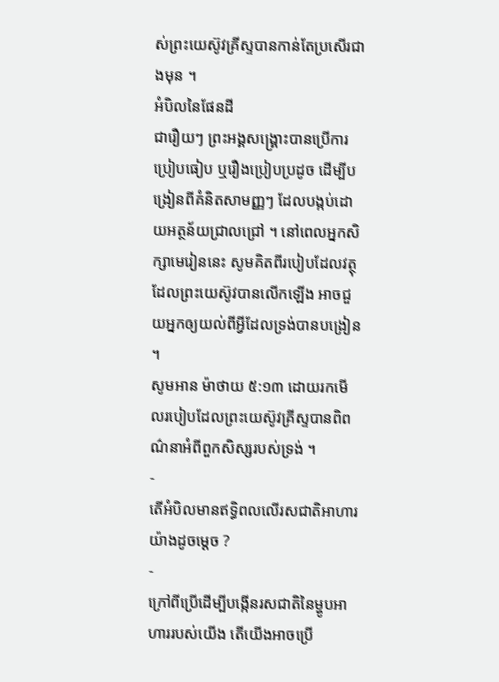ស់ព្រះយេស៊ូវគ្រីស្ទបានកាន់តែប្រសើរជាងមុន ។
អំបិលនៃផែនដី
ជារឿយៗ ព្រះអង្គសង្គ្រោះបានប្រើការប្រៀបធៀប ឬរឿងប្រៀបប្រដូច ដើម្បីបង្រៀនពីគំនិតសាមញ្ញៗ ដែលបង្កប់ដោយអត្ថន័យជ្រាលជ្រៅ ។ នៅពេលអ្នកសិក្សាមេរៀននេះ សូមគិតពីរបៀបដែលវត្ថុ ដែលព្រះយេស៊ូវបានលើកឡើង អាចជួយអ្នកឲ្យយល់ពីអ្វីដែលទ្រង់បានបង្រៀន ។
សូមអាន ម៉ាថាយ ៥:១៣ ដោយរកមើលរបៀបដែលព្រះយេស៊ូវគ្រីស្ទបានពិពណ៌នាអំពីពួកសិស្សរបស់ទ្រង់ ។
-
តើអំបិលមានឥទ្ធិពលលើរសជាតិអាហារយ៉ាងដូចម្តេច ?
-
ក្រៅពីប្រើដើម្បីបង្កើនរសជាតិនៃម្ហូបអាហាររបស់យើង តើយើងអាចប្រើ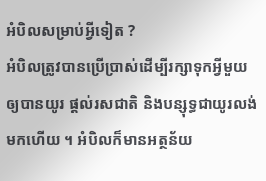អំបិលសម្រាប់អ្វីទៀត ?
អំបិលត្រូវបានប្រើប្រាស់ដើម្បីរក្សាទុកអ្វីមួយឲ្យបានយូរ ផ្ដល់រសជាតិ និងបន្សុទ្ធជាយូរលង់មកហើយ ។ អំបិលក៏មានអត្ថន័យ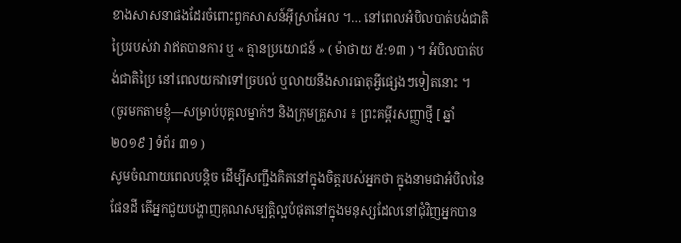ខាងសាសនាផងដែរចំពោះពួកសាសន៍អ៊ីស្រាអែល ។… នៅពេលអំបិលបាត់បង់ជាតិប្រៃរបស់វា វាឥតបានការ ឬ « គ្មានប្រយោជន៍ » ( ម៉ាថាយ ៥:១៣ ) ។ អំបិលបាត់បង់ជាតិប្រៃ នៅពេលយកវាទៅច្របល់ ឬលាយនឹងសារធាតុអ្វីផ្សេងៗទៀតនោះ ។
(ចូរមកតាមខ្ញុំ—សម្រាប់បុគ្គលម្នាក់ៗ និងក្រុមគ្រួសារ ៖ ព្រះគម្ពីរសញ្ញាថ្មី [ ឆ្នាំ ២០១៩ ] ទំព័រ ៣១ )
សូមចំណាយពេលបន្តិច ដើម្បីសញ្ជឹងគិតនៅក្នុងចិត្តរបស់អ្នកថា ក្នុងនាមជាអំបិលនៃផែនដី តើអ្នកជួយបង្ហាញគុណសម្បត្តិល្អបំផុតនៅក្នុងមនុស្សដែលនៅជុំវិញអ្នកបាន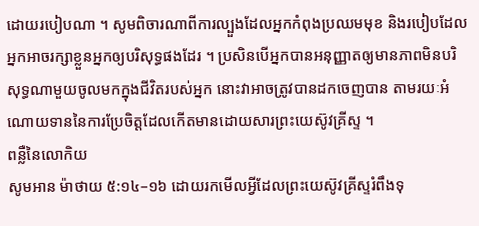ដោយរបៀបណា ។ សូមពិចារណាពីការល្បួងដែលអ្នកកំពុងប្រឈមមុខ និងរបៀបដែលអ្នកអាចរក្សាខ្លួនអ្នកឲ្យបរិសុទ្ធផងដែរ ។ ប្រសិនបើអ្នកបានអនុញ្ញាតឲ្យមានភាពមិនបរិសុទ្ធណាមួយចូលមកក្នុងជីវិតរបស់អ្នក នោះវាអាចត្រូវបានដកចេញបាន តាមរយៈអំណោយទាននៃការប្រែចិត្តដែលកើតមានដោយសារព្រះយេស៊ូវគ្រីស្ទ ។
ពន្លឺនៃលោកិយ
សូមអាន ម៉ាថាយ ៥:១៤–១៦ ដោយរកមើលអ្វីដែលព្រះយេស៊ូវគ្រីស្ទរំពឹងទុ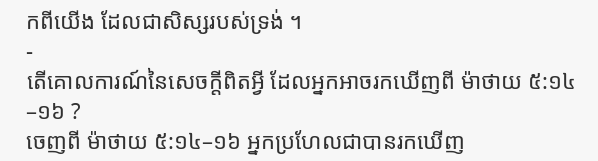កពីយើង ដែលជាសិស្សរបស់ទ្រង់ ។
-
តើគោលការណ៍នៃសេចក្តីពិតអ្វី ដែលអ្នកអាចរកឃើញពី ម៉ាថាយ ៥:១៤–១៦ ?
ចេញពី ម៉ាថាយ ៥:១៤–១៦ អ្នកប្រហែលជាបានរកឃើញ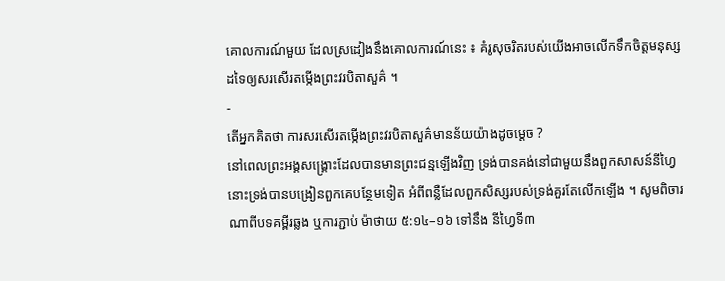គោលការណ៍មួយ ដែលស្រដៀងនឹងគោលការណ៍នេះ ៖ គំរូសុចរិតរបស់យើងអាចលើកទឹកចិត្តមនុស្សដទៃឲ្យសរសើរតម្កើងព្រះវរបិតាសួគ៌ ។
-
តើអ្នកគិតថា ការសរសើរតម្កើងព្រះវរបិតាសួគ៌មានន័យយ៉ាងដូចម្ដេច ?
នៅពេលព្រះអង្គសង្គ្រោះដែលបានមានព្រះជន្មឡើងវិញ ទ្រង់បានគង់នៅជាមួយនឹងពួកសាសន៍នីហ្វៃ នោះទ្រង់បានបង្រៀនពួកគេបន្ថែមទៀត អំពីពន្លឺដែលពួកសិស្សរបស់ទ្រង់គួរតែលើកឡើង ។ សូមពិចារណាពីបទគម្ពីរឆ្លង ឬការភ្ជាប់ ម៉ាថាយ ៥:១៤–១៦ ទៅនឹង នីហ្វៃទី៣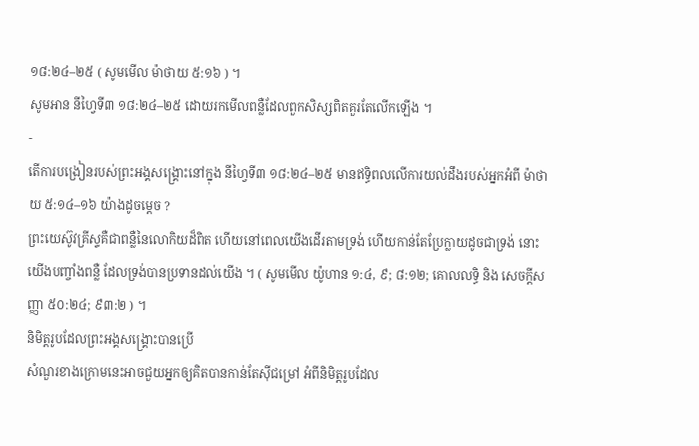១៨:២៤–២៥ ( សូមមើល ម៉ាថាយ ៥:១៦ ) ។
សូមអាន នីហ្វៃទី៣ ១៨:២៤–២៥ ដោយរកមើលពន្លឺដែលពួកសិស្សពិតគួរតែលើកឡើង ។
-
តើការបង្រៀនរបស់ព្រះអង្គសង្គ្រោះនៅក្នុង នីហ្វៃទី៣ ១៨:២៤–២៥ មានឥទ្ធិពលលើការយល់ដឹងរបស់អ្នកអំពី ម៉ាថាយ ៥:១៤–១៦ យ៉ាងដូចម្តេច ?
ព្រះយេស៊ូវគ្រីស្ទគឺជាពន្លឺនៃលោកិយដ៏ពិត ហើយនៅពេលយើងដើរតាមទ្រង់ ហើយកាន់តែប្រែក្លាយដូចជាទ្រង់ នោះយើងបញ្ចាំងពន្លឺ ដែលទ្រង់បានប្រទានដល់យើង ។ ( សូមមើល យ៉ូហាន ១:៤, ៩; ៨:១២; គោលលទ្ធិ និង សេចក្តីសញ្ញា ៥០:២៤; ៩៣:២ ) ។
និមិត្តរូបដែលព្រះអង្គសង្គ្រោះបានប្រើ
សំណួរខាងក្រោមនេះអាចជួយអ្នកឲ្យគិតបានកាន់តែស៊ីជម្រៅ អំពីនិមិត្តរូបដែល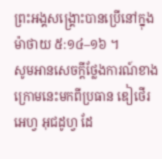ព្រះអង្គសង្គ្រោះបានប្រើនៅក្នុង ម៉ាថាយ ៥:១៤–១៦ ។
សូមអានសេចក្តីថ្លែងការណ៍ខាងក្រោមនេះមកពីប្រធាន ឌៀថើរ អេហ្វ អុជដូហ្វ ដែ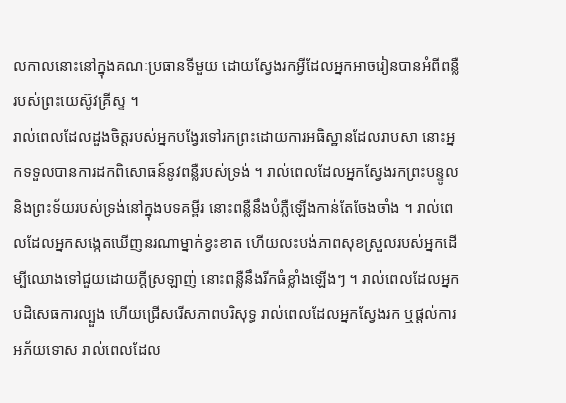លកាលនោះនៅក្នុងគណៈប្រធានទីមួយ ដោយស្វែងរកអ្វីដែលអ្នកអាចរៀនបានអំពីពន្លឺរបស់ព្រះយេស៊ូវគ្រីស្ទ ។
រាល់ពេលដែលដួងចិត្តរបស់អ្នកបង្វែរទៅរកព្រះដោយការអធិស្ឋានដែលរាបសា នោះអ្នកទទួលបានការដកពិសោធន៍នូវពន្លឺរបស់ទ្រង់ ។ រាល់ពេលដែលអ្នកស្វែងរកព្រះបន្ទូល និងព្រះទ័យរបស់ទ្រង់នៅក្នុងបទគម្ពីរ នោះពន្លឺនឹងបំភ្លឺឡើងកាន់តែចែងចាំង ។ រាល់ពេលដែលអ្នកសង្កេតឃើញនរណាម្នាក់ខ្វះខាត ហើយលះបង់ភាពសុខស្រួលរបស់អ្នកដើម្បីឈោងទៅជួយដោយក្ដីស្រឡាញ់ នោះពន្លឺនឹងរីកធំខ្លាំងឡើងៗ ។ រាល់ពេលដែលអ្នកបដិសេធការល្បួង ហើយជ្រើសរើសភាពបរិសុទ្ធ រាល់ពេលដែលអ្នកស្វែងរក ឬផ្ដល់ការអភ័យទោស រាល់ពេលដែល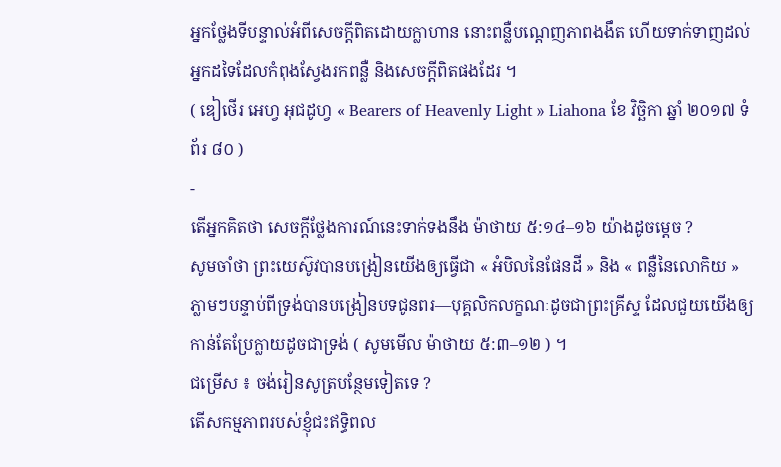អ្នកថ្លែងទីបន្ទាល់អំពីសេចក្ដីពិតដោយក្លាហាន នោះពន្លឺបណ្ដេញភាពងងឹត ហើយទាក់ទាញដល់អ្នកដទៃដែលកំពុងស្វែងរកពន្លឺ និងសេចក្តីពិតផងដែរ ។
( ឌៀថើរ អេហ្វ អុជដូហ្វ « Bearers of Heavenly Light » Liahona ខែ វិច្ឆិកា ឆ្នាំ ២០១៧ ទំព័រ ៨០ )
-
តើអ្នកគិតថា សេចក្តីថ្លែងការណ៍នេះទាក់ទងនឹង ម៉ាថាយ ៥:១៤–១៦ យ៉ាងដូចម្តេច ?
សូមចាំថា ព្រះយេស៊ូវបានបង្រៀនយើងឲ្យធ្វើជា « អំបិលនៃផែនដី » និង « ពន្លឺនៃលោកិយ » ភ្លាមៗបន្ទាប់ពីទ្រង់បានបង្រៀនបទជូនពរ—បុគ្គលិកលក្ខណៈដូចជាព្រះគ្រីស្ទ ដែលជួយយើងឲ្យកាន់តែប្រែក្លាយដូចជាទ្រង់ ( សូមមើល ម៉ាថាយ ៥:៣–១២ ) ។
ជម្រើស ៖ ចង់រៀនសូត្របន្ថែមទៀតទេ ?
តើសកម្មភាពរបស់ខ្ញុំជះឥទ្ធិពល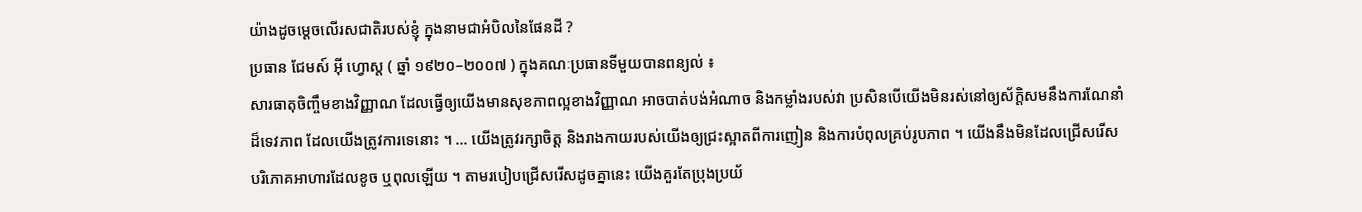យ៉ាងដូចម្ដេចលើរសជាតិរបស់ខ្ញុំ ក្នុងនាមជាអំបិលនៃផែនដី ?
ប្រធាន ជែមស៍ អ៊ី ហ្វោស្ត ( ឆ្នាំ ១៩២០–២០០៧ ) ក្នុងគណៈប្រធានទីមួយបានពន្យល់ ៖
សារធាតុចិញ្ចឹមខាងវិញ្ញាណ ដែលធ្វើឲ្យយើងមានសុខភាពល្អខាងវិញ្ញាណ អាចបាត់បង់អំណាច និងកម្លាំងរបស់វា ប្រសិនបើយើងមិនរស់នៅឲ្យស័ក្ដិសមនឹងការណែនាំដ៏ទេវភាព ដែលយើងត្រូវការទេនោះ ។ … យើងត្រូវរក្សាចិត្ត និងរាងកាយរបស់យើងឲ្យជ្រះស្អាតពីការញៀន និងការបំពុលគ្រប់រូបភាព ។ យើងនឹងមិនដែលជ្រើសរើសបរិភោគអាហារដែលខូច ឬពុលឡើយ ។ តាមរបៀបជ្រើសរើសដូចគ្នានេះ យើងគួរតែប្រុងប្រយ័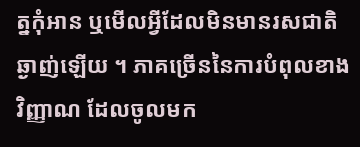ត្នកុំអាន ឬមើលអ្វីដែលមិនមានរសជាតិឆ្ងាញ់ឡើយ ។ ភាគច្រើននៃការបំពុលខាងវិញ្ញាណ ដែលចូលមក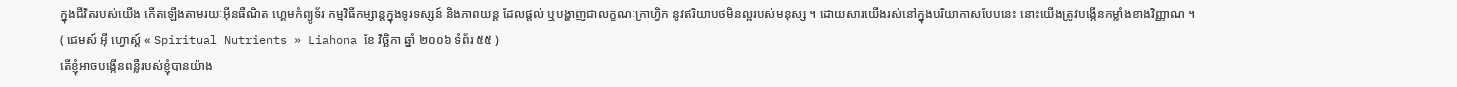ក្នុងជីវិតរបស់យើង កើតឡើងតាមរយៈអ៊ីនធឺណិត ហ្គេមកំព្យូទ័រ កម្មវិធីកម្សាន្ដក្នុងទូរទស្សន៍ និងភាពយន្ត ដែលផ្ដល់ ឬបង្ហាញជាលក្ខណៈក្រាហ្វិក នូវឥរិយាបថមិនល្អរបស់មនុស្ស ។ ដោយសារយើងរស់នៅក្នុងបរិយាកាសបែបនេះ នោះយើងត្រូវបង្កើនកម្លាំងខាងវិញ្ញាណ ។
( ជេមស៍ អ៊ី ហ្វោស្ដ៍ « Spiritual Nutrients » Liahona ខែ វិច្ឆិកា ឆ្នាំ ២០០៦ ទំព័រ ៥៥ )
តើខ្ញុំអាចបង្កើនពន្លឺរបស់ខ្ញុំបានយ៉ាង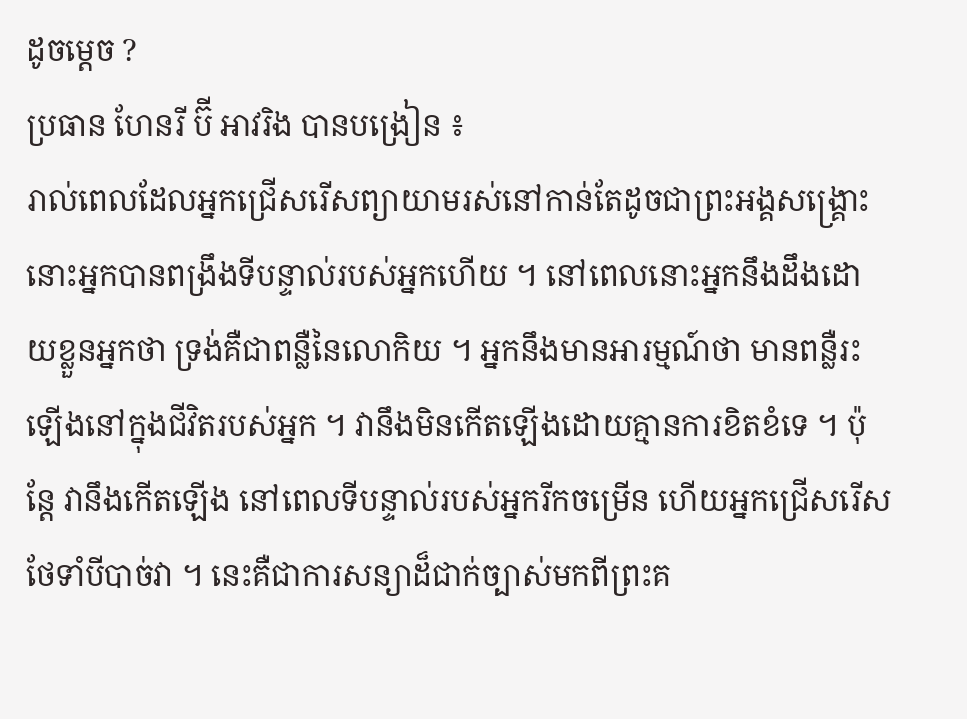ដូចម្ដេច ?
ប្រធាន ហែនរី ប៊ី អាវរិង បានបង្រៀន ៖
រាល់ពេលដែលអ្នកជ្រើសរើសព្យាយាមរស់នៅកាន់តែដូចជាព្រះអង្គសង្គ្រោះ នោះអ្នកបានពង្រឹងទីបន្ទាល់របស់អ្នកហើយ ។ នៅពេលនោះអ្នកនឹងដឹងដោយខ្លួនអ្នកថា ទ្រង់គឺជាពន្លឺនៃលោកិយ ។ អ្នកនឹងមានអារម្មណ៍ថា មានពន្លឺរះឡើងនៅក្នុងជីវិតរបស់អ្នក ។ វានឹងមិនកើតឡើងដោយគ្មានការខិតខំទេ ។ ប៉ុន្តែ វានឹងកើតឡើង នៅពេលទីបន្ទាល់របស់អ្នករីកចម្រើន ហើយអ្នកជ្រើសរើសថែទាំបីបាច់វា ។ នេះគឺជាការសន្យាដ៏ជាក់ច្បាស់មកពីព្រះគ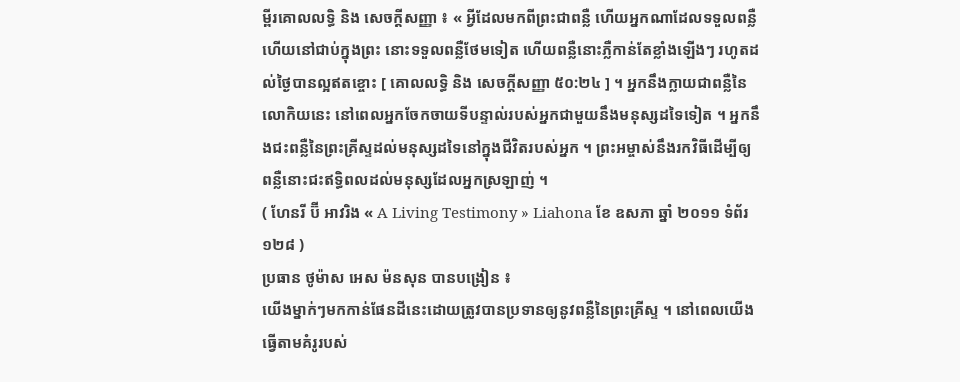ម្ពីរគោលលទ្ធិ និង សេចក្តីសញ្ញា ៖ « អ្វីដែលមកពីព្រះជាពន្លឺ ហើយអ្នកណាដែលទទួលពន្លឺ ហើយនៅជាប់ក្នុងព្រះ នោះទទួលពន្លឺថែមទៀត ហើយពន្លឺនោះភ្លឺកាន់តែខ្លាំងឡើងៗ រហូតដល់ថ្ងៃបានល្អឥតខ្ចោះ [ គោលលទ្ធិ និង សេចក្តីសញ្ញា ៥០:២៤ ] ។ អ្នកនឹងក្លាយជាពន្លឺនៃលោកិយនេះ នៅពេលអ្នកចែកចាយទីបន្ទាល់របស់អ្នកជាមួយនឹងមនុស្សដទៃទៀត ។ អ្នកនឹងជះពន្លឺនៃព្រះគ្រីស្ទដល់មនុស្សដទៃនៅក្នុងជីវិតរបស់អ្នក ។ ព្រះអម្ចាស់នឹងរកវិធីដើម្បីឲ្យពន្លឺនោះជះឥទ្ធិពលដល់មនុស្សដែលអ្នកស្រឡាញ់ ។
( ហែនរី ប៊ី អាវរិង « A Living Testimony » Liahona ខែ ឧសភា ឆ្នាំ ២០១១ ទំព័រ ១២៨ )
ប្រធាន ថូម៉ាស អេស ម៉នសុន បានបង្រៀន ៖
យើងម្នាក់ៗមកកាន់ផែនដីនេះដោយត្រូវបានប្រទានឲ្យនូវពន្លឺនៃព្រះគ្រីស្ទ ។ នៅពេលយើងធ្វើតាមគំរូរបស់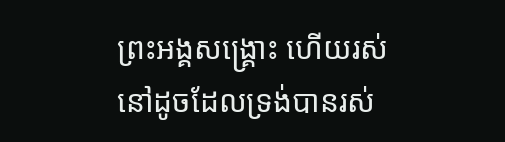ព្រះអង្គសង្គ្រោះ ហើយរស់នៅដូចដែលទ្រង់បានរស់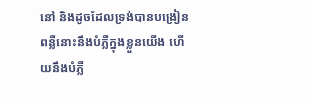នៅ និងដូចដែលទ្រង់បានបង្រៀន ពន្លឺនោះនឹងបំភ្លឺក្នុងខ្លួនយើង ហើយនឹងបំភ្លឺ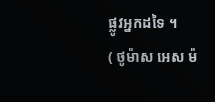ផ្លូវអ្នកដទៃ ។
( ថូម៉ាស អេស ម៉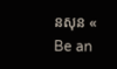នសុន « Be an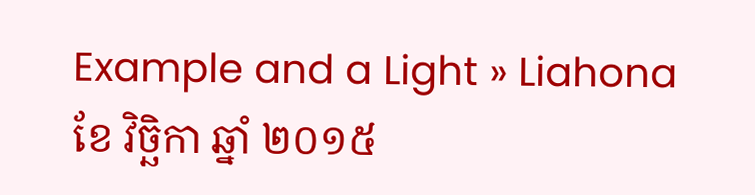Example and a Light » Liahona ខែ វិច្ឆិកា ឆ្នាំ ២០១៥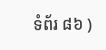ទំព័រ ៨៦ )